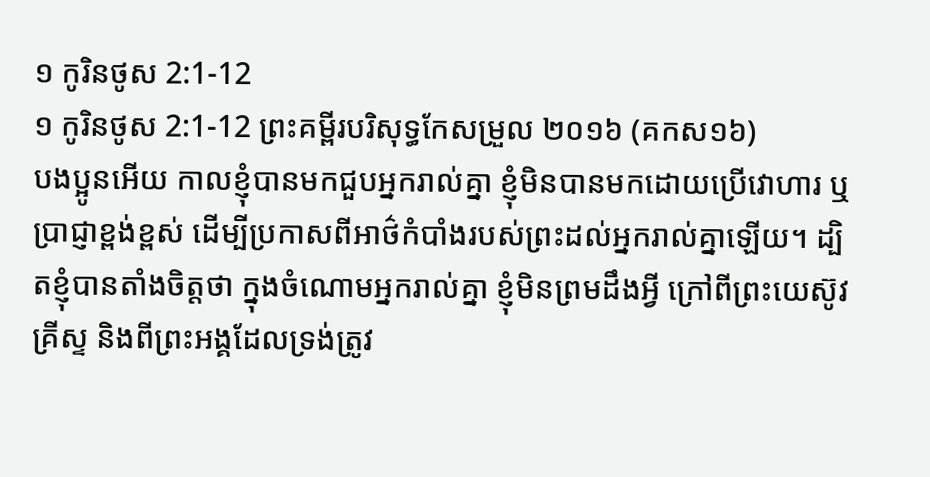១ កូរិនថូស 2:1-12
១ កូរិនថូស 2:1-12 ព្រះគម្ពីរបរិសុទ្ធកែសម្រួល ២០១៦ (គកស១៦)
បងប្អូនអើយ កាលខ្ញុំបានមកជួបអ្នករាល់គ្នា ខ្ញុំមិនបានមកដោយប្រើវោហារ ឬប្រាជ្ញាខ្ពង់ខ្ពស់ ដើម្បីប្រកាសពីអាថ៌កំបាំងរបស់ព្រះដល់អ្នករាល់គ្នាឡើយ។ ដ្បិតខ្ញុំបានតាំងចិត្តថា ក្នុងចំណោមអ្នករាល់គ្នា ខ្ញុំមិនព្រមដឹងអ្វី ក្រៅពីព្រះយេស៊ូវគ្រីស្ទ និងពីព្រះអង្គដែលទ្រង់ត្រូវ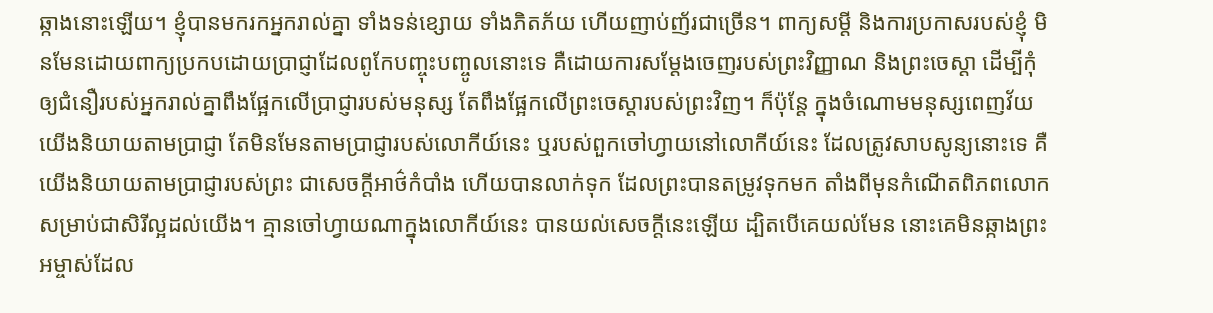ឆ្កាងនោះឡើយ។ ខ្ញុំបានមករកអ្នករាល់គ្នា ទាំងទន់ខ្សោយ ទាំងភិតភ័យ ហើយញាប់ញ័រជាច្រើន។ ពាក្យសម្ដី និងការប្រកាសរបស់ខ្ញុំ មិនមែនដោយពាក្យប្រកបដោយប្រាជ្ញាដែលពូកែបញ្ចុះបញ្ចូលនោះទេ គឺដោយការសម្ដែងចេញរបស់ព្រះវិញ្ញាណ និងព្រះចេស្តា ដើម្បីកុំឲ្យជំនឿរបស់អ្នករាល់គ្នាពឹងផ្អែកលើប្រាជ្ញារបស់មនុស្ស តែពឹងផ្អែកលើព្រះចេស្តារបស់ព្រះវិញ។ ក៏ប៉ុន្តែ ក្នុងចំណោមមនុស្សពេញវ័យ យើងនិយាយតាមប្រាជ្ញា តែមិនមែនតាមប្រាជ្ញារបស់លោកីយ៍នេះ ឬរបស់ពួកចៅហ្វាយនៅលោកីយ៍នេះ ដែលត្រូវសាបសូន្យនោះទេ គឺយើងនិយាយតាមប្រាជ្ញារបស់ព្រះ ជាសេចក្តីអាថ៌កំបាំង ហើយបានលាក់ទុក ដែលព្រះបានតម្រូវទុកមក តាំងពីមុនកំណើតពិភពលោក សម្រាប់ជាសិរីល្អដល់យើង។ គ្មានចៅហ្វាយណាក្នុងលោកីយ៍នេះ បានយល់សេចក្តីនេះឡើយ ដ្បិតបើគេយល់មែន នោះគេមិនឆ្កាងព្រះអម្ចាស់ដែល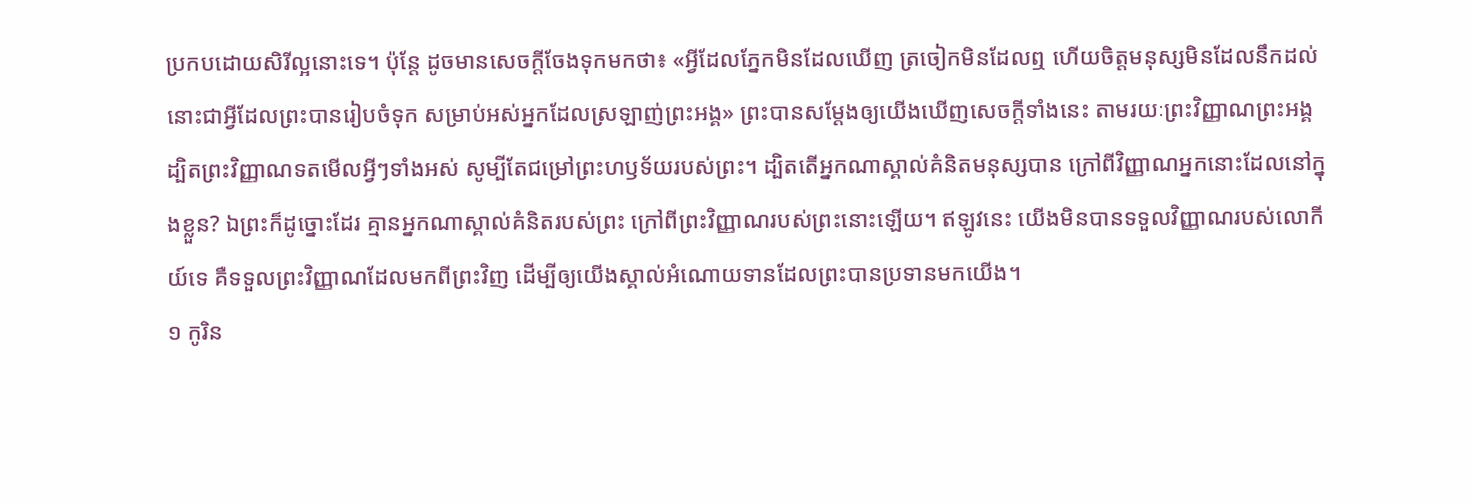ប្រកបដោយសិរីល្អនោះទេ។ ប៉ុន្តែ ដូចមានសេចក្តីចែងទុកមកថា៖ «អ្វីដែលភ្នែកមិនដែលឃើញ ត្រចៀកមិនដែលឮ ហើយចិត្តមនុស្សមិនដែលនឹកដល់ នោះជាអ្វីដែលព្រះបានរៀបចំទុក សម្រាប់អស់អ្នកដែលស្រឡាញ់ព្រះអង្គ» ព្រះបានសម្ដែងឲ្យយើងឃើញសេចក្តីទាំងនេះ តាមរយៈព្រះវិញ្ញាណព្រះអង្គ ដ្បិតព្រះវិញ្ញាណទតមើលអ្វីៗទាំងអស់ សូម្បីតែជម្រៅព្រះហឫទ័យរបស់ព្រះ។ ដ្បិតតើអ្នកណាស្គាល់គំនិតមនុស្សបាន ក្រៅពីវិញ្ញាណអ្នកនោះដែលនៅក្នុងខ្លួន? ឯព្រះក៏ដូច្នោះដែរ គ្មានអ្នកណាស្គាល់គំនិតរបស់ព្រះ ក្រៅពីព្រះវិញ្ញាណរបស់ព្រះនោះឡើយ។ ឥឡូវនេះ យើងមិនបានទទួលវិញ្ញាណរបស់លោកីយ៍ទេ គឺទទួលព្រះវិញ្ញាណដែលមកពីព្រះវិញ ដើម្បីឲ្យយើងស្គាល់អំណោយទានដែលព្រះបានប្រទានមកយើង។
១ កូរិន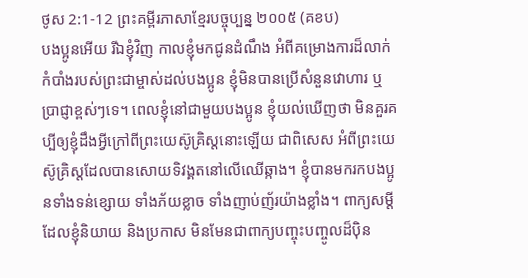ថូស 2:1-12 ព្រះគម្ពីរភាសាខ្មែរបច្ចុប្បន្ន ២០០៥ (គខប)
បងប្អូនអើយ រីឯខ្ញុំវិញ កាលខ្ញុំមកជូនដំណឹង អំពីគម្រោងការដ៏លាក់កំបាំងរបស់ព្រះជាម្ចាស់ដល់បងប្អូន ខ្ញុំមិនបានប្រើសំនួនវោហារ ឬប្រាជ្ញាខ្ពស់ៗទេ។ ពេលខ្ញុំនៅជាមួយបងប្អូន ខ្ញុំយល់ឃើញថា មិនគួរគប្បីឲ្យខ្ញុំដឹងអ្វីក្រៅពីព្រះយេស៊ូគ្រិស្តនោះឡើយ ជាពិសេស អំពីព្រះយេស៊ូគ្រិស្តដែលបានសោយទិវង្គតនៅលើឈើឆ្កាង។ ខ្ញុំបានមករកបងប្អូនទាំងទន់ខ្សោយ ទាំងភ័យខ្លាច ទាំងញាប់ញ័រយ៉ាងខ្លាំង។ ពាក្យសម្ដីដែលខ្ញុំនិយាយ និងប្រកាស មិនមែនជាពាក្យបញ្ចុះបញ្ចូលដ៏ប៉ិន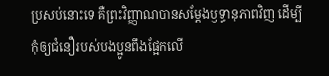ប្រសប់នោះទេ គឺព្រះវិញ្ញាណបានសម្តែងឫទ្ធានុភាពវិញ ដើម្បីកុំឲ្យជំនឿរបស់បងប្អូនពឹងផ្អែកលើ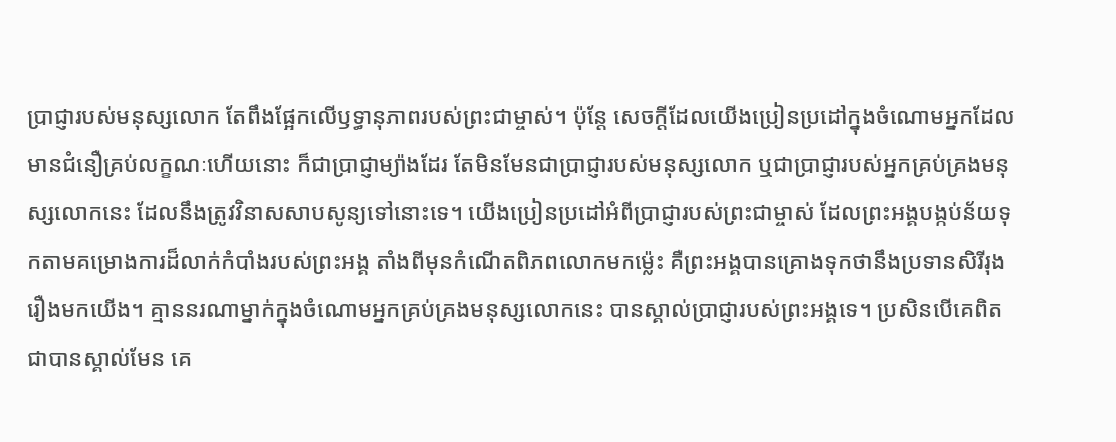ប្រាជ្ញារបស់មនុស្សលោក តែពឹងផ្អែកលើឫទ្ធានុភាពរបស់ព្រះជាម្ចាស់។ ប៉ុន្តែ សេចក្ដីដែលយើងប្រៀនប្រដៅក្នុងចំណោមអ្នកដែលមានជំនឿគ្រប់លក្ខណៈហើយនោះ ក៏ជាប្រាជ្ញាម្យ៉ាងដែរ តែមិនមែនជាប្រាជ្ញារបស់មនុស្សលោក ឬជាប្រាជ្ញារបស់អ្នកគ្រប់គ្រងមនុស្សលោកនេះ ដែលនឹងត្រូវវិនាសសាបសូន្យទៅនោះទេ។ យើងប្រៀនប្រដៅអំពីប្រាជ្ញារបស់ព្រះជាម្ចាស់ ដែលព្រះអង្គបង្កប់ន័យទុកតាមគម្រោងការដ៏លាក់កំបាំងរបស់ព្រះអង្គ តាំងពីមុនកំណើតពិភពលោកមកម៉្លេះ គឺព្រះអង្គបានគ្រោងទុកថានឹងប្រទានសិរីរុងរឿងមកយើង។ គ្មាននរណាម្នាក់ក្នុងចំណោមអ្នកគ្រប់គ្រងមនុស្សលោកនេះ បានស្គាល់ប្រាជ្ញារបស់ព្រះអង្គទេ។ ប្រសិនបើគេពិតជាបានស្គាល់មែន គេ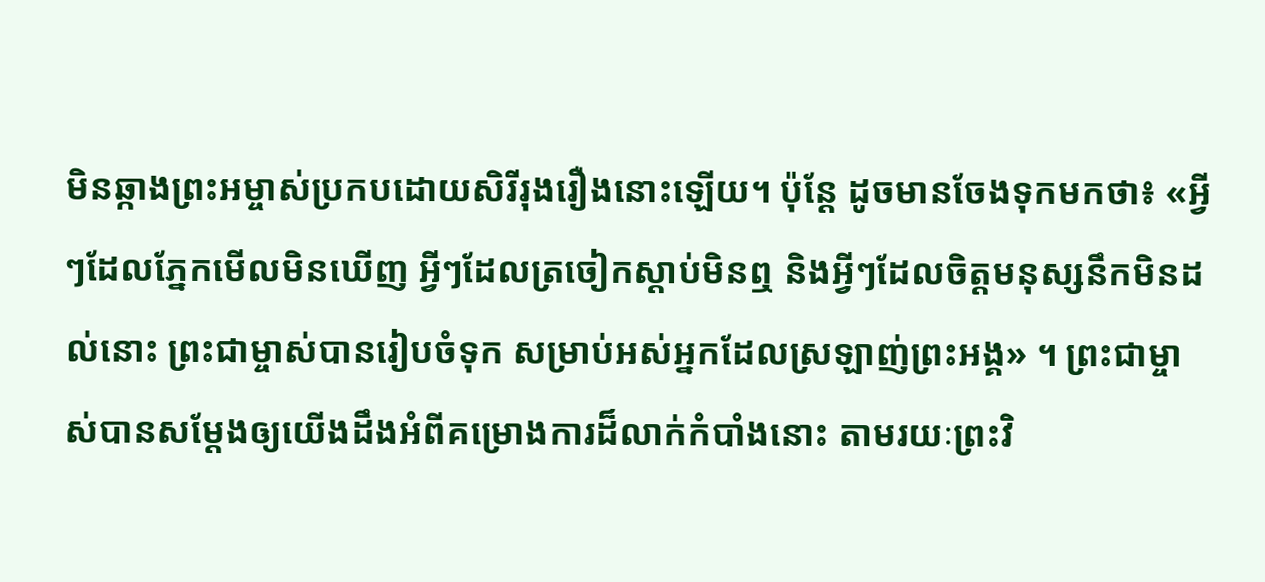មិនឆ្កាងព្រះអម្ចាស់ប្រកបដោយសិរីរុងរឿងនោះឡើយ។ ប៉ុន្តែ ដូចមានចែងទុកមកថា៖ «អ្វីៗដែលភ្នែកមើលមិនឃើញ អ្វីៗដែលត្រចៀកស្ដាប់មិនឮ និងអ្វីៗដែលចិត្តមនុស្សនឹកមិនដល់នោះ ព្រះជាម្ចាស់បានរៀបចំទុក សម្រាប់អស់អ្នកដែលស្រឡាញ់ព្រះអង្គ» ។ ព្រះជាម្ចាស់បានសម្តែងឲ្យយើងដឹងអំពីគម្រោងការដ៏លាក់កំបាំងនោះ តាមរយៈព្រះវិ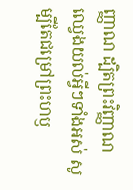ញ្ញាណ ដ្បិតព្រះវិញ្ញាណឈ្វេងយល់អ្វីៗទាំងអស់ សូម្បីតែជម្រៅព្រះហឫ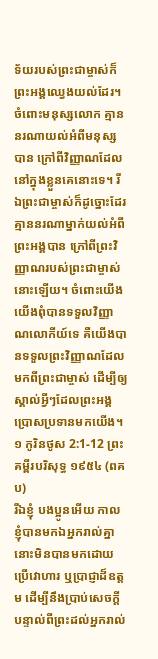ទ័យរបស់ព្រះជាម្ចាស់ក៏ព្រះអង្គឈ្វេងយល់ដែរ។ ចំពោះមនុស្សលោក គ្មាននរណាយល់អំពីមនុស្សបាន ក្រៅពីវិញ្ញាណដែលនៅក្នុងខ្លួនគេនោះទេ។ រីឯព្រះជាម្ចាស់ក៏ដូច្នោះដែរ គ្មាននរណាម្នាក់យល់អំពីព្រះអង្គបាន ក្រៅពីព្រះវិញ្ញាណរបស់ព្រះជាម្ចាស់នោះឡើយ។ ចំពោះយើង យើងពុំបានទទួលវិញ្ញាណលោកីយ៍ទេ គឺយើងបានទទួលព្រះវិញ្ញាណដែលមកពីព្រះជាម្ចាស់ ដើម្បីឲ្យស្គាល់អ្វីៗដែលព្រះអង្គប្រោសប្រទានមកយើង។
១ កូរិនថូស 2:1-12 ព្រះគម្ពីរបរិសុទ្ធ ១៩៥៤ (ពគប)
រីឯខ្ញុំ បងប្អូនអើយ កាលខ្ញុំបានមកឯអ្នករាល់គ្នា នោះមិនបានមកដោយប្រើវោហារ ឬប្រាជ្ញាដ៏ឧត្តម ដើម្បីនឹងប្រាប់សេចក្ដីបន្ទាល់ពីព្រះដល់អ្នករាល់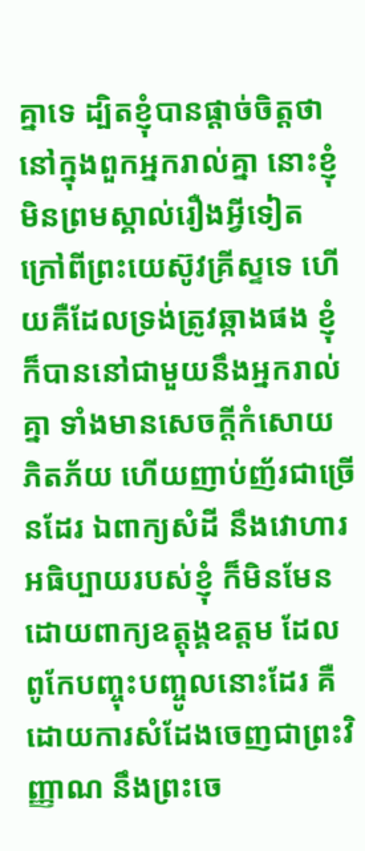គ្នាទេ ដ្បិតខ្ញុំបានផ្តាច់ចិត្តថា នៅក្នុងពួកអ្នករាល់គ្នា នោះខ្ញុំមិនព្រមស្គាល់រឿងអ្វីទៀត ក្រៅពីព្រះយេស៊ូវគ្រីស្ទទេ ហើយគឺដែលទ្រង់ត្រូវឆ្កាងផង ខ្ញុំក៏បាននៅជាមួយនឹងអ្នករាល់គ្នា ទាំងមានសេចក្ដីកំសោយ ភិតភ័យ ហើយញាប់ញ័រជាច្រើនដែរ ឯពាក្យសំដី នឹងវោហារអធិប្បាយរបស់ខ្ញុំ ក៏មិនមែនដោយពាក្យឧត្តុង្គឧត្តម ដែលពូកែបញ្ចុះបញ្ចូលនោះដែរ គឺដោយការសំដែងចេញជាព្រះវិញ្ញាណ នឹងព្រះចេ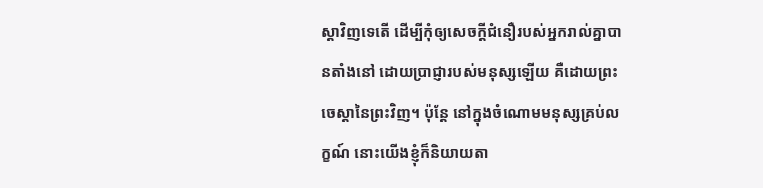ស្តាវិញទេតើ ដើម្បីកុំឲ្យសេចក្ដីជំនឿរបស់អ្នករាល់គ្នាបានតាំងនៅ ដោយប្រាជ្ញារបស់មនុស្សឡើយ គឺដោយព្រះចេស្តានៃព្រះវិញ។ ប៉ុន្តែ នៅក្នុងចំណោមមនុស្សគ្រប់លក្ខណ៍ នោះយើងខ្ញុំក៏និយាយតា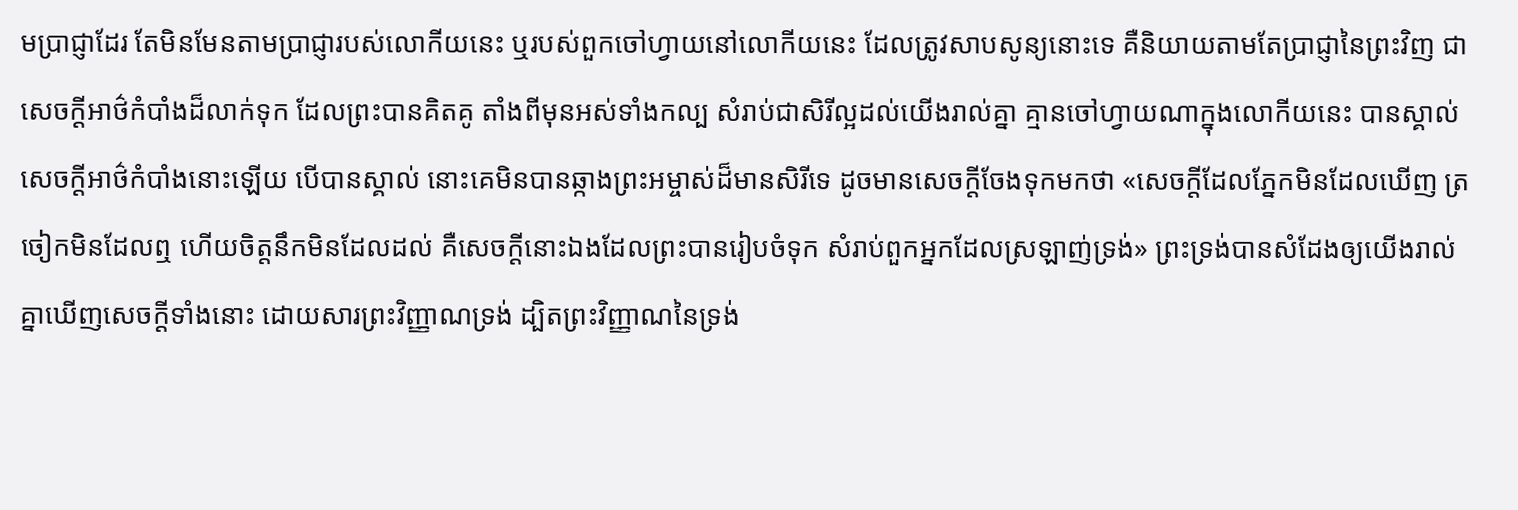មប្រាជ្ញាដែរ តែមិនមែនតាមប្រាជ្ញារបស់លោកីយនេះ ឬរបស់ពួកចៅហ្វាយនៅលោកីយនេះ ដែលត្រូវសាបសូន្យនោះទេ គឺនិយាយតាមតែប្រាជ្ញានៃព្រះវិញ ជាសេចក្ដីអាថ៌កំបាំងដ៏លាក់ទុក ដែលព្រះបានគិតគូ តាំងពីមុនអស់ទាំងកល្ប សំរាប់ជាសិរីល្អដល់យើងរាល់គ្នា គ្មានចៅហ្វាយណាក្នុងលោកីយនេះ បានស្គាល់សេចក្ដីអាថ៌កំបាំងនោះឡើយ បើបានស្គាល់ នោះគេមិនបានឆ្កាងព្រះអម្ចាស់ដ៏មានសិរីទេ ដូចមានសេចក្ដីចែងទុកមកថា «សេចក្ដីដែលភ្នែកមិនដែលឃើញ ត្រចៀកមិនដែលឮ ហើយចិត្តនឹកមិនដែលដល់ គឺសេចក្ដីនោះឯងដែលព្រះបានរៀបចំទុក សំរាប់ពួកអ្នកដែលស្រឡាញ់ទ្រង់» ព្រះទ្រង់បានសំដែងឲ្យយើងរាល់គ្នាឃើញសេចក្ដីទាំងនោះ ដោយសារព្រះវិញ្ញាណទ្រង់ ដ្បិតព្រះវិញ្ញាណនៃទ្រង់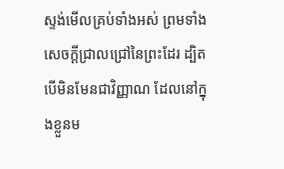ស្ទង់មើលគ្រប់ទាំងអស់ ព្រមទាំងសេចក្ដីជ្រាលជ្រៅនៃព្រះដែរ ដ្បិតបើមិនមែនជាវិញ្ញាណ ដែលនៅក្នុងខ្លួនម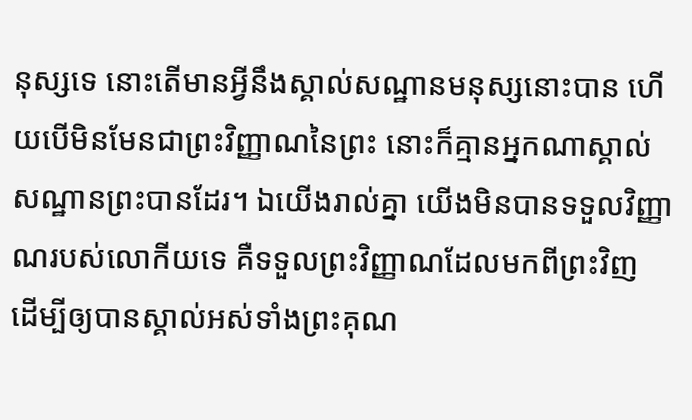នុស្សទេ នោះតើមានអ្វីនឹងស្គាល់សណ្ឋានមនុស្សនោះបាន ហើយបើមិនមែនជាព្រះវិញ្ញាណនៃព្រះ នោះក៏គ្មានអ្នកណាស្គាល់សណ្ឋានព្រះបានដែរ។ ឯយើងរាល់គ្នា យើងមិនបានទទួលវិញ្ញាណរបស់លោកីយទេ គឺទទួលព្រះវិញ្ញាណដែលមកពីព្រះវិញ ដើម្បីឲ្យបានស្គាល់អស់ទាំងព្រះគុណ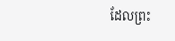ដែលព្រះ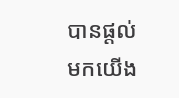បានផ្តល់មកយើង